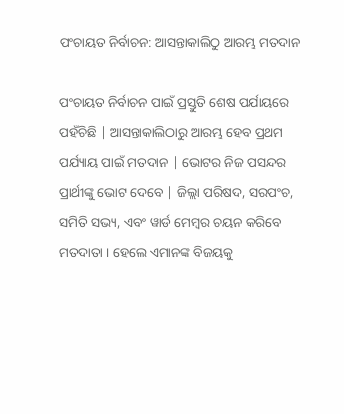ପଂଚାୟତ ନିର୍ବାଚନ: ଆସନ୍ତାକାଲିଠୁ ଆରମ୍ଭ ମତଦାନ

ପଂଚାୟତ ନିର୍ବାଚନ ପାଇଁ ପ୍ରସ୍ତୁତି ଶେଷ ପର୍ଯାୟରେ ପହଁଚିଛି | ଆସନ୍ତାକାଲିଠାରୁ ଆରମ୍ଭ ହେବ ପ୍ରଥମ ପର୍ଯ୍ୟାୟ ପାଇଁ ମତଦାନ | ଭୋଟର ନିଜ ପସନ୍ଦର ପ୍ରାର୍ଥୀଙ୍କୁ ଭୋଟ ଦେବେ | ଜିଲ୍ଲା ପରିଷଦ, ସରପଂଚ, ସମିତି ସଭ୍ୟ, ଏବଂ ୱାର୍ଡ ମେମ୍ବର ଚୟନ କରିବେ ମତଦାତା । ହେଲେ ଏମାନଙ୍କ ବିଜୟକୁ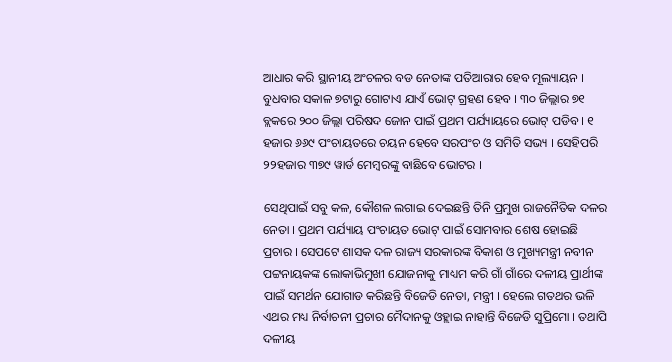ଆଧାର କରି ସ୍ଥାନୀୟ ଅଂଚଳର ବଡ ନେତାଙ୍କ ପତିଆରାର ହେବ ମୂଲ୍ୟାୟନ । ବୁଧବାର ସକାଳ ୭ଟାରୁ ଗୋଟାଏ ଯାଏଁ ଭୋଟ୍ ଗ୍ରହଣ ହେବ । ୩୦ ଜିଲ୍ଲାର ୭୧ ବ୍ଲକରେ ୨୦୦ ଜିଲ୍ଲା ପରିଷଦ ଜୋନ ପାଇଁ ପ୍ରଥମ ପର୍ଯ୍ୟାୟରେ ଭୋଟ୍ ପଡିବ । ୧ ହଜାର ୬୬୯ ପଂଚାୟତରେ ଚୟନ ହେବେ ସରପଂଚ ଓ ସମିତି ସଭ୍ୟ । ସେହିପରି ୨୨ହଜାର ୩୭୯ ୱାର୍ଡ ମେମ୍ବରଙ୍କୁ ବାଛିବେ ଭୋଟର ।

ସେଥିପାଇଁ ସବୁ କଳ, କୌଶଳ ଲଗାଇ ଦେଇଛନ୍ତି ତିନି ପ୍ରମୁଖ ରାଜନୈତିକ ଦଳର ନେତା । ପ୍ରଥମ ପର୍ଯ୍ୟାୟ ପଂଚାୟତ ଭୋଟ୍ ପାଇଁ ସୋମବାର ଶେଷ ହୋଇଛି ପ୍ରଚାର । ସେପଟେ ଶାସକ ଦଳ ରାଜ୍ୟ ସରକାରଙ୍କ ବିକାଶ ଓ ମୁଖ୍ୟମନ୍ତ୍ରୀ ନବୀନ ପଟ୍ଟନାୟକଙ୍କ ଲୋକାଭିମୁଖୀ ଯୋଜନାକୁ ମାଧ୍ୟମ କରି ଗାଁ ଗାଁରେ ଦଳୀୟ ପ୍ରାର୍ଥୀଙ୍କ ପାଇଁ ସମର୍ଥନ ଯୋଗାଡ କରିଛନ୍ତି ବିଜେଡି ନେତା, ମନ୍ତ୍ରୀ । ହେଲେ ଗତଥର ଭଳି ଏଥର ମଧ୍ୟ ନିର୍ବାଚନୀ ପ୍ରଚାର ମୈଦାନକୁ ଓହ୍ଲାଇ ନାହାନ୍ତି ବିଜେଡି ସୁପ୍ରିମୋ । ତଥାପି ଦଳୀୟ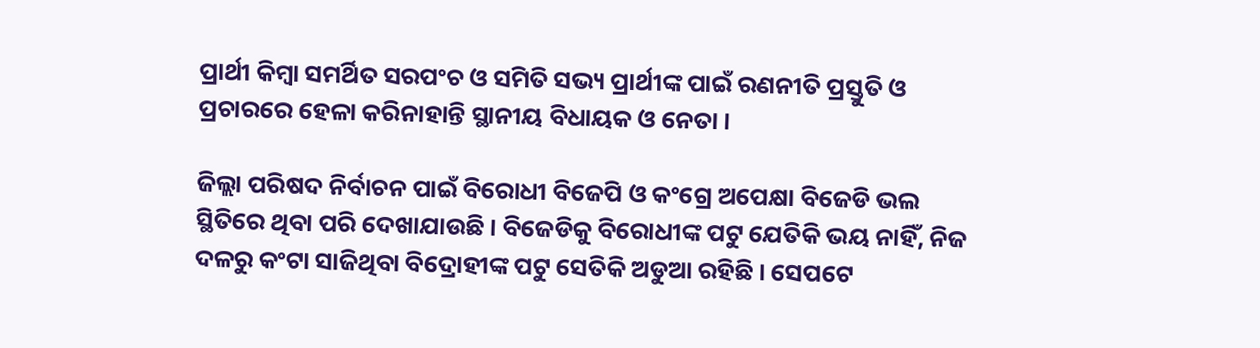ପ୍ରାର୍ଥୀ କିମ୍ବା ସମର୍ଥିତ ସରପଂଚ ଓ ସମିତି ସଭ୍ୟ ପ୍ରାର୍ଥୀଙ୍କ ପାଇଁ ରଣନୀତି ପ୍ରସ୍ତୁତି ଓ ପ୍ରଚାରରେ ହେଳା କରିନାହାନ୍ତି ସ୍ଥାନୀୟ ବିଧାୟକ ଓ ନେତା ।

ଜିଲ୍ଲା ପରିଷଦ ନିର୍ବାଚନ ପାଇଁ ବିରୋଧୀ ବିଜେପି ଓ କଂଗ୍ରେ ଅପେକ୍ଷା ବିଜେଡି ଭଲ ସ୍ଥିତିରେ ଥିବା ପରି ଦେଖାଯାଉଛି । ବିଜେଡିକୁ ବିରୋଧୀଙ୍କ ପଟୁ ଯେତିକି ଭୟ ନାହିଁ, ନିଜ ଦଳରୁ କଂଟା ସାଜିଥିବା ବିଦ୍ରୋହୀଙ୍କ ପଟୁ ସେତିକି ଅଡୁଆ ରହିଛି । ସେପଟେ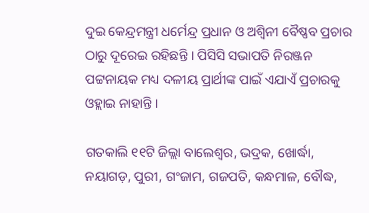ଦୁଇ କେନ୍ଦ୍ରମନ୍ତ୍ରୀ ଧର୍ମେନ୍ଦ୍ର ପ୍ରଧାନ ଓ ଅଶ୍ୱିନୀ ବୈଷ୍ଣବ ପ୍ରଚାର ଠାରୁ ଦୂରେଇ ରହିଛନ୍ତି । ପିସିସି ସଭାପତି ନିରଞ୍ଜନ ପଟ୍ଟନାୟକ ମଧ୍ୟ ଦଳୀୟ ପ୍ରାର୍ଥୀଙ୍କ ପାଇଁ ଏଯାଏଁ ପ୍ରଚାରକୁ ଓହ୍ଲାଇ ନାହାନ୍ତି ।

ଗତକାଲି ୧୧ଟି ଜିଲ୍ଲା ବାଲେଶ୍ୱର, ଭଦ୍ରକ, ଖୋର୍ଦ୍ଧା, ନୟାଗଡ଼, ପୁରୀ, ଗଂଜାମ, ଗଜପତି, କନ୍ଧମାଳ, ବୌଦ୍ଧ,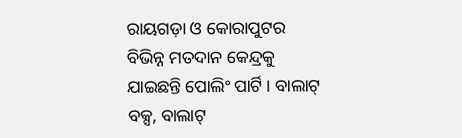ରାୟଗଡ଼ା ଓ କୋରାପୁଟର ବିଭିନ୍ନ ମତଦାନ କେନ୍ଦ୍ରକୁ ଯାଇଛନ୍ତି ପୋଲିଂ ପାର୍ଟି । ବାଲାଟ୍ ବକ୍ସ, ବାଲାଟ୍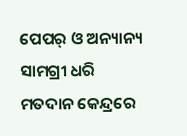ପେପର୍ ଓ ଅନ୍ୟାନ୍ୟ ସାମଗ୍ରୀ ଧରି ମତଦାନ କେନ୍ଦ୍ରରେ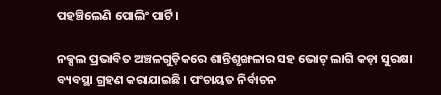ପହଞ୍ଚିଲେଣି ପୋଲିଂ ପାର୍ଟି ।

ନକ୍ସଲ ପ୍ରଭାବିତ ଅଞ୍ଚଳଗୁଡ଼ିକରେ ଶାନ୍ତିଶୃଙ୍ଖଳାର ସହ ଭୋଟ୍ ଲାଗି କଡ଼ା ସୁରକ୍ଷା ବ୍ୟବସ୍ଥା ଗ୍ରହଣ କରାଯାଇଛି । ପଂଚାୟତ ନିର୍ବାଚନ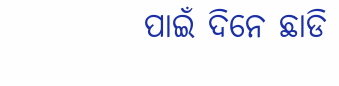ପାଇଁ ଦିନେ ଛାଡି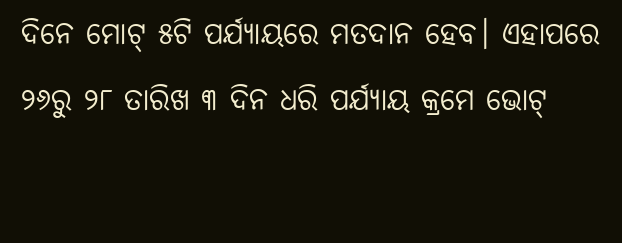ଦିନେ ମୋଟ୍ ୫ଟି ପର୍ଯ୍ୟାୟରେ ମତଦାନ ହେବ। ଏହାପରେ ୨୬ରୁ ୨୮ ତାରିଖ ୩ ଦିନ ଧରି ପର୍ଯ୍ୟାୟ କ୍ରମେ ଭୋଟ୍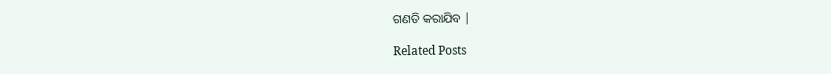ଗଣତି କରାଯିବ |

Related Posts